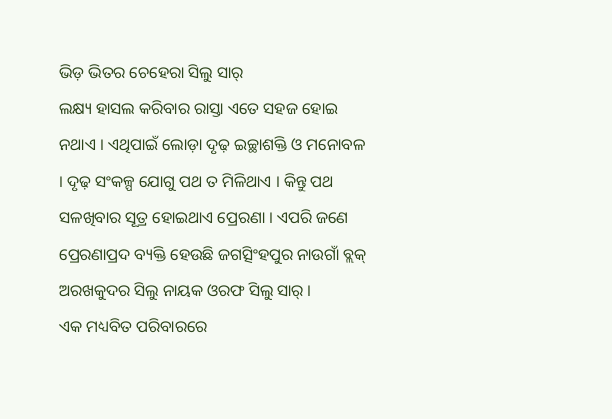ଭିଡ଼ ଭିତର ଚେହେରା ସିଲୁ ସାର୍
ଲକ୍ଷ୍ୟ ହାସଲ କରିବାର ରାସ୍ତା ଏତେ ସହଜ ହୋଇ ନଥାଏ । ଏଥିପାଇଁ ଲୋଡ଼ା ଦୃଢ଼ ଇଚ୍ଛାଶକ୍ତି ଓ ମନୋବଳ । ଦୃଢ଼ ସଂକଳ୍ପ ଯୋଗୁ ପଥ ତ ମିଳିଥାଏ । କିନ୍ତୁ ପଥ ସଳଖିବାର ସୂତ୍ର ହୋଇଥାଏ ପ୍ରେରଣା । ଏପରି ଜଣେ ପ୍ରେରଣାପ୍ରଦ ବ୍ୟକ୍ତି ହେଉଛି ଜଗତ୍ସିଂହପୁର ନାଉଗାଁ ବ୍ଲକ୍ ଅରଖକୁଦର ସିଲୁ ନାୟକ ଓରଫ ସିଲୁ ସାର୍ ।
ଏକ ମଧ୍ୟବିତ ପରିବାରରେ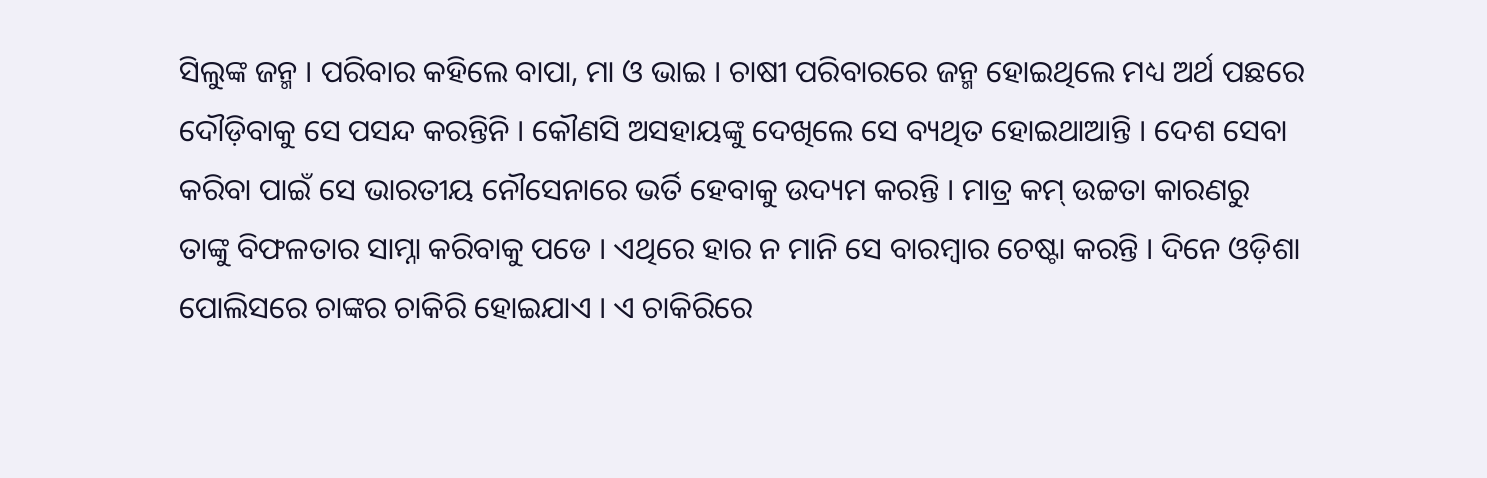ସିଲୁଙ୍କ ଜନ୍ମ । ପରିବାର କହିଲେ ବାପା, ମା ଓ ଭାଇ । ଚାଷୀ ପରିବାରରେ ଜନ୍ମ ହୋଇଥିଲେ ମଧ୍ୟ ଅର୍ଥ ପଛରେ ଦୌଡ଼ିବାକୁ ସେ ପସନ୍ଦ କରନ୍ତିନି । କୌଣସି ଅସହାୟଙ୍କୁ ଦେଖିଲେ ସେ ବ୍ୟଥିତ ହୋଇଥାଆନ୍ତି । ଦେଶ ସେବା କରିବା ପାଇଁ ସେ ଭାରତୀୟ ନୌସେନାରେ ଭର୍ତି ହେବାକୁ ଉଦ୍ୟମ କରନ୍ତି । ମାତ୍ର କମ୍ ଉଚ୍ଚତା କାରଣରୁ ତାଙ୍କୁ ବିଫଳତାର ସାମ୍ନା କରିବାକୁ ପଡେ । ଏଥିରେ ହାର ନ ମାନି ସେ ବାରମ୍ବାର ଚେଷ୍ଟା କରନ୍ତି । ଦିନେ ଓଡ଼ିଶା ପୋଲିସରେ ଚାଙ୍କର ଚାକିରି ହୋଇଯାଏ । ଏ ଚାକିରିରେ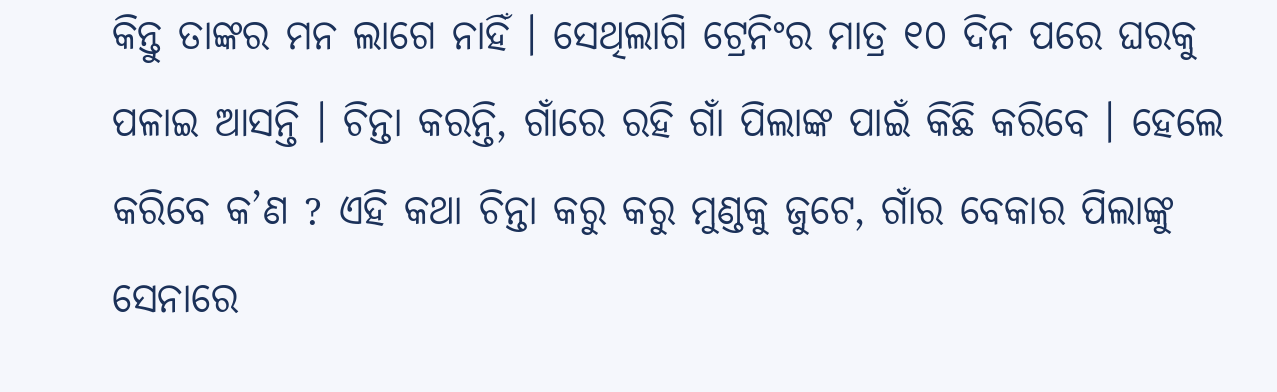କିନ୍ତୁ ତାଙ୍କର ମନ ଲାଗେ ନାହିଁ । ସେଥିଲାଗି ଟ୍ରେନିଂର ମାତ୍ର ୧୦ ଦିନ ପରେ ଘରକୁ ପଳାଇ ଆସନ୍ତି । ଚିନ୍ତା କରନ୍ତି, ଗାଁରେ ରହି ଗାଁ ପିଲାଙ୍କ ପାଇଁ କିଛି କରିବେ । ହେଲେ କରିବେ କ’ଣ ? ଏହି କଥା ଚିନ୍ତା କରୁ କରୁ ମୁଣ୍ଡକୁ ଜୁଟେ, ଗାଁର ବେକାର ପିଲାଙ୍କୁ ସେନାରେ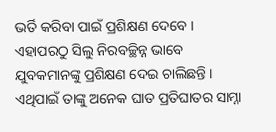ଭର୍ତି କରିବା ପାଇଁ ପ୍ରଶିକ୍ଷଣ ଦେବେ ।
ଏହାପରଠୁ ସିଲୁ ନିରବଚ୍ଛିନ୍ନ ଭାବେ ଯୁବକମାନଙ୍କୁ ପ୍ରଶିକ୍ଷଣ ଦେଇ ଚାଲିଛନ୍ତି । ଏଥିପାଇଁ ତାଙ୍କୁ ଅନେକ ଘାତ ପ୍ରତିଘାତର ସାମ୍ନା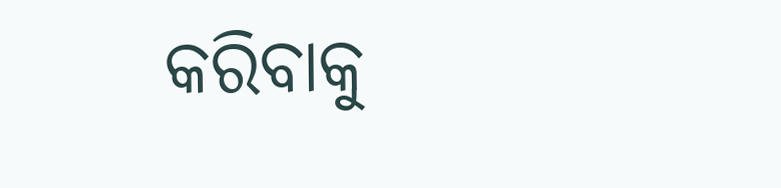କରିବାକୁ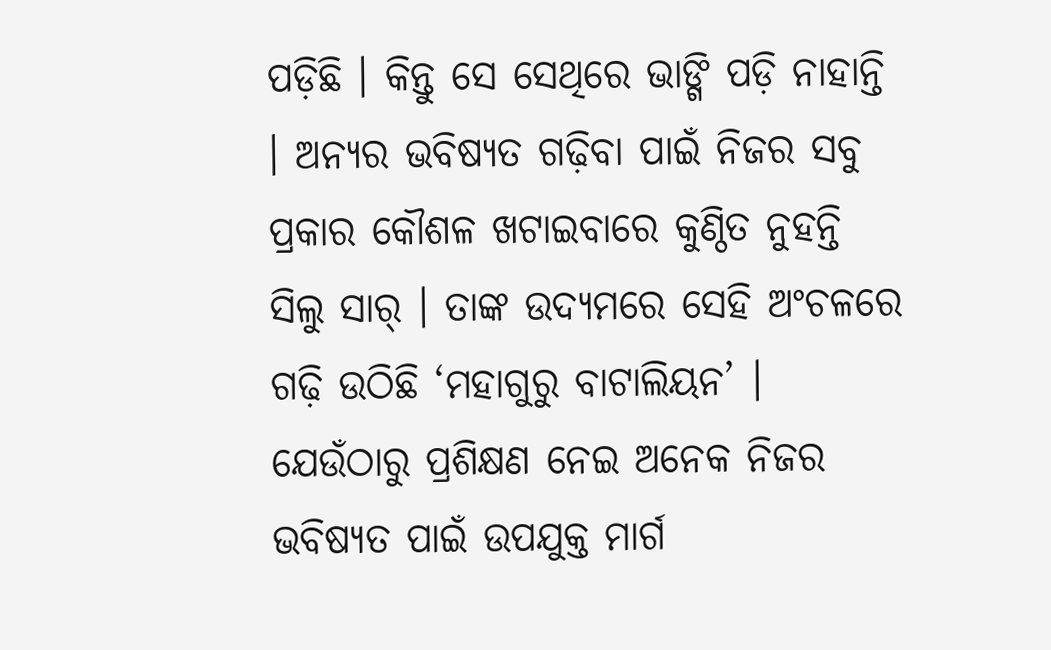ପଡ଼ିଛି । କିନ୍ତୁ ସେ ସେଥିରେ ଭାଙ୍ଗି ପଡ଼ି ନାହାନ୍ତି । ଅନ୍ୟର ଭବିଷ୍ୟତ ଗଢ଼ିବା ପାଇଁ ନିଜର ସବୁ ପ୍ରକାର କୌଶଳ ଖଟାଇବାରେ କୁଣ୍ଠିତ ନୁହନ୍ତି ସିଲୁ ସାର୍ । ତାଙ୍କ ଉଦ୍ୟମରେ ସେହି ଅଂଚଳରେ ଗଢ଼ି ଉଠିଛି ‘ମହାଗୁରୁ ବାଟାଲିୟନ’ । ଯେଉଁଠାରୁ ପ୍ରଶିକ୍ଷଣ ନେଇ ଅନେକ ନିଜର ଭବିଷ୍ୟତ ପାଇଁ ଉପଯୁକ୍ତ ମାର୍ଗ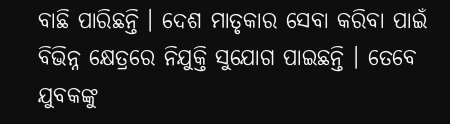ବାଛି ପାରିଛନ୍ତି । ଦେଶ ମାତୃକାର ସେବା କରିବା ପାଇଁ ବିଭିନ୍ନ କ୍ଷେତ୍ରରେ ନିଯୁକ୍ତି ସୁଯୋଗ ପାଇଛନ୍ତି । ତେବେ ଯୁବକଙ୍କୁ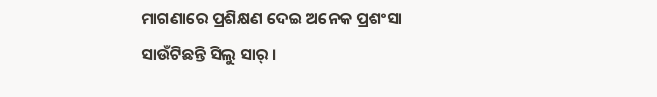ମାଗଣାରେ ପ୍ରଶିକ୍ଷଣ ଦେଇ ଅନେକ ପ୍ରଶଂସା ସାଉଁଟିଛନ୍ତି ସିଲୁ ସାର୍ ।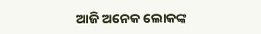ଆଜି ଅନେକ ଲୋକଙ୍କ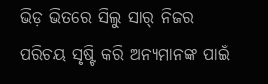ଭିଡ଼ ଭିତରେ ସିଲୁ ସାର୍ ନିଜର ପରିଚୟ ସୃଷ୍ଟି କରି ଅନ୍ୟମାନଙ୍କ ପାଇଁ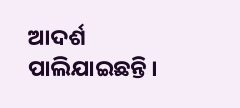ଆଦର୍ଶ ପାଲିଯାଇଛନ୍ତି ।